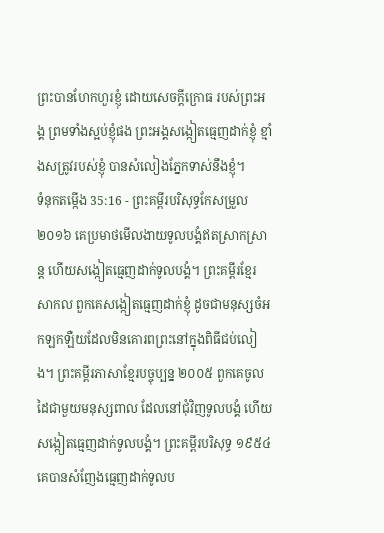ព្រះបានហែកហួរខ្ញុំ ដោយសេចក្ដីក្រោធ របស់ព្រះអង្គ ព្រមទាំងស្អប់ខ្ញុំផង ព្រះអង្គសង្កៀតធ្មេញដាក់ខ្ញុំ ខ្មាំងសត្រូវរបស់ខ្ញុំ បានសំលៀងភ្នែកទាស់នឹងខ្ញុំ។
ទំនុកតម្កើង 35:16 - ព្រះគម្ពីរបរិសុទ្ធកែសម្រួល ២០១៦ គេប្រមាថមើលងាយទូលបង្គំឥតស្រាកស្រាន្ត ហើយសង្កៀតធ្មេញដាក់ទូលបង្គំ។ ព្រះគម្ពីរខ្មែរសាកល ពួកគេសង្កៀតធ្មេញដាក់ខ្ញុំ ដូចជាមនុស្សចំអកឡកឡឺយដែលមិនគោរពព្រះនៅក្នុងពិធីជប់លៀង។ ព្រះគម្ពីរភាសាខ្មែរបច្ចុប្បន្ន ២០០៥ ពួកគេចូលដៃជាមួយមនុស្សពាល ដែលនៅជុំវិញទូលបង្គំ ហើយសង្កៀតធ្មេញដាក់ទូលបង្គំ។ ព្រះគម្ពីរបរិសុទ្ធ ១៩៥៤ គេបានសំញែងធ្មេញដាក់ទូលប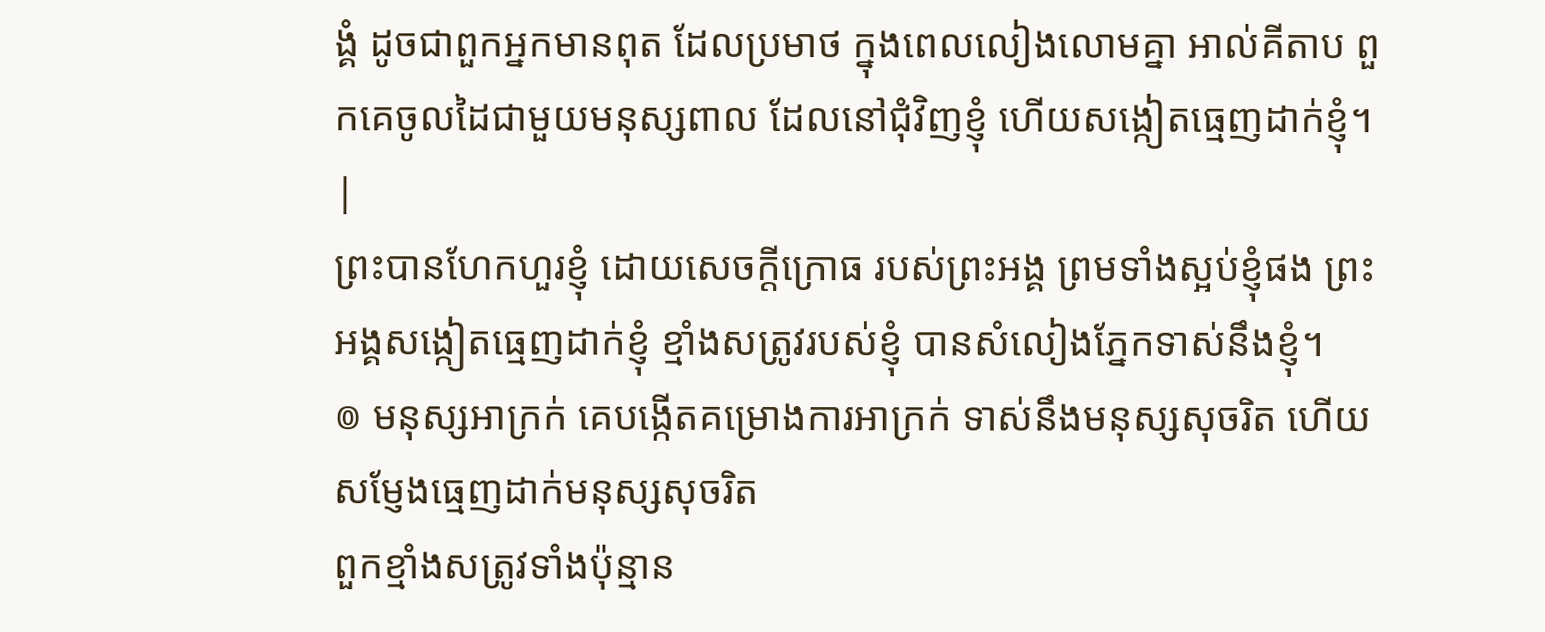ង្គំ ដូចជាពួកអ្នកមានពុត ដែលប្រមាថ ក្នុងពេលលៀងលោមគ្នា អាល់គីតាប ពួកគេចូលដៃជាមួយមនុស្សពាល ដែលនៅជុំវិញខ្ញុំ ហើយសង្កៀតធ្មេញដាក់ខ្ញុំ។ |
ព្រះបានហែកហួរខ្ញុំ ដោយសេចក្ដីក្រោធ របស់ព្រះអង្គ ព្រមទាំងស្អប់ខ្ញុំផង ព្រះអង្គសង្កៀតធ្មេញដាក់ខ្ញុំ ខ្មាំងសត្រូវរបស់ខ្ញុំ បានសំលៀងភ្នែកទាស់នឹងខ្ញុំ។
៙ មនុស្សអាក្រក់ គេបង្កើតគម្រោងការអាក្រក់ ទាស់នឹងមនុស្សសុចរិត ហើយសម្ញែងធ្មេញដាក់មនុស្សសុចរិត
ពួកខ្មាំងសត្រូវទាំងប៉ុន្មាន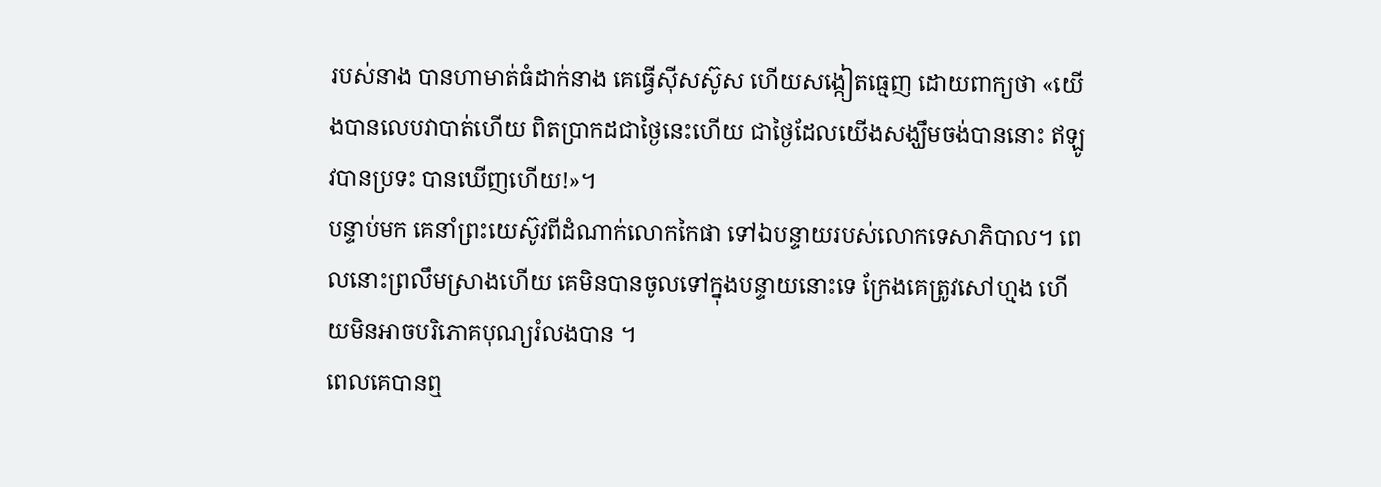របស់នាង បានហាមាត់ធំដាក់នាង គេធ្វើស៊ីសស៊ូស ហើយសង្កៀតធ្មេញ ដោយពាក្យថា «យើងបានលេបវាបាត់ហើយ ពិតប្រាកដជាថ្ងៃនេះហើយ ជាថ្ងៃដែលយើងសង្ឃឹមចង់បាននោះ ឥឡូវបានប្រទះ បានឃើញហើយ!»។
បន្ទាប់មក គេនាំព្រះយេស៊ូវពីដំណាក់លោកកៃផា ទៅឯបន្ទាយរបស់លោកទេសាភិបាល។ ពេលនោះព្រលឹមស្រាងហើយ គេមិនបានចូលទៅក្នុងបន្ទាយនោះទេ ក្រែងគេត្រូវសៅហ្មង ហើយមិនអាចបរិភោគបុណ្យរំលងបាន ។
ពេលគេបានឮ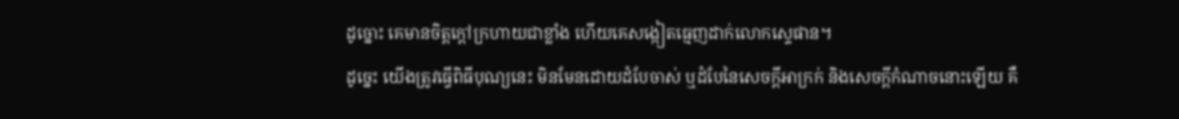ដូច្នោះ គេមានចិត្តក្តៅក្រហាយជាខ្លាំង ហើយគេសង្កៀតធ្មេញដាក់លោកស្ទេផាន។
ដូច្នេះ យើងត្រូវធ្វើពិធីបុណ្យនេះ មិនមែនដោយដំបែចាស់ ឬដំបែនៃសេចក្តីអាក្រក់ និងសេចក្តីកំណាចនោះឡើយ គឺ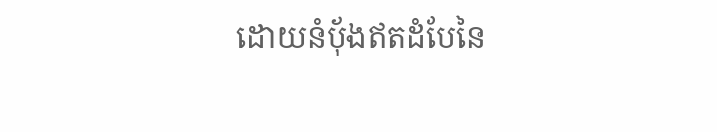ដោយនំប៉័ងឥតដំបែនៃ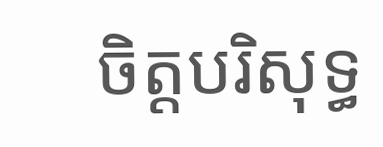ចិត្តបរិសុទ្ធ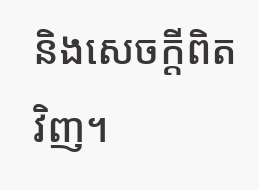និងសេចក្តីពិតវិញ។